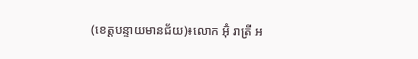(ខេត្តបន្ទាយមានជ័យ)៖លោក អ៊ុំ រាត្រី អ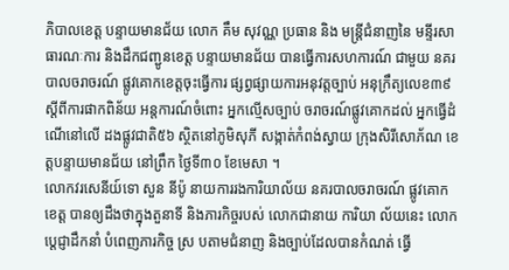ភិបាលខេត្ត បន្ទាយមានជ័យ លោក គឹម សុវណ្ណ ប្រធាន និង មន្រ្ដីជំនាញនៃ មន្ទីរសាធារណៈការ និងដឹកជញ្ជូនខេត្ត បន្ទាយមានជ័យ បានធ្វើការសហការណ៍ ជាមួយ នគរបាលចរាចរណ៍ ផ្លូវគោកខេត្តចុះធ្វើការ ផ្សព្វផ្សាយការអនុវត្តច្បាប់ អនុក្រឹត្យលេខ៣៩ ស្តីពីការផាកពិន័យ អន្តការណ៍ចំពោះ អ្នកល្មើសច្បាប់ ចរាចរណ៍ផ្លូវគោកដល់ អ្នកធ្វើដំណើនៅលើ ដងផ្លូវជាតិ៥៦ ស្ថិតនៅភូមិសុភី សង្កាត់កំពង់ស្វាយ ក្រុងសិរីសោភ័ណ ខេត្តបន្ទាយមានជ័យ នៅព្រឹក ថ្ងៃទី៣០ ខែមេសា ។
លោកវរសេនីយ៍ទោ សួន នីប៉ូ នាយការរងការិយាល័យ នគរបាលចរាចរណ៍ ផ្លូវគោកខេត្ត បានឲ្យដឹងថាក្នុងតួនាទី និងភារកិច្ចរបស់ លោកជានាយ ការិយា ល័យនេះ លោកប្តេជ្ញាដឹកនាំ បំពេញភារកិច្ច ស្រ បតាមជំនាញ និងច្បាប់ដែលបានកំណត់ ធ្វើ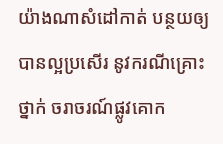យ៉ាងណាសំដៅកាត់ បន្ថយឲ្យបានល្អប្រសើរ នូវករណីគ្រោះថ្នាក់ ចរាចរណ៍ផ្លូវគោក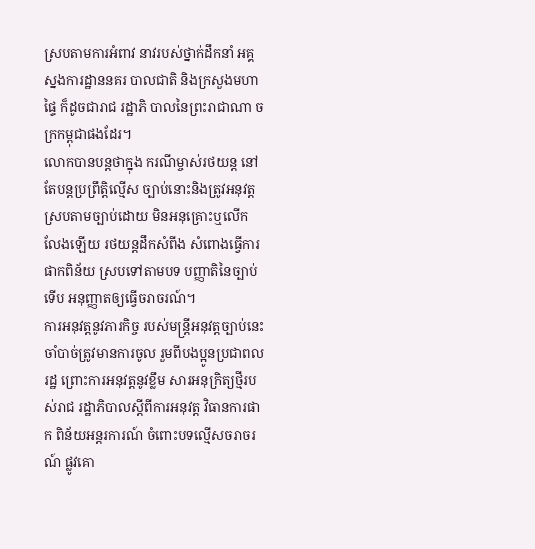ស្របតាមការអំពាវ នាវរបស់ថ្នាក់ដឹកនាំ អគ្គស្នងការដ្ឋាននគរ បាលជាតិ និងក្រសួងមហាផ្ទៃ ក៏ដូចជារាជ រដ្ឋាភិ បាលនៃព្រះរាជាណា ចក្រកម្ពុជាផងដែរ។
លោកបានបន្តថាក្នុង ករណីម្ចាស់រថយន្ត នៅតែបន្តប្រព្រឹត្តិល្មើស ច្បាប់នោះនិងត្រូវអនុវត្ត ស្របតាមច្បាប់ដោយ មិនអនុគ្រោះឬលើក លែងឡើយ រថយន្តដឹកសំពីង សំពោងធ្វើការផាកពិន័យ ស្របទៅតាមបទ បញ្ញាតិនៃច្បាប់ទើប អនុញ្ញាតឲ្យធ្វើចរាចរណ៍។
ការអនុវត្តនូវភារកិច្ច របស់មន្រ្តីអនុវត្តច្បាប់នេះ ចាំបាច់ត្រូវមានការចូល រួមពីបងប្អូនប្រជាពលរដ្ឋ ព្រោះការអនុវត្តនូវខ្លឹម សារអនុក្រិត្យថ្មីរបស់រាជ រដ្ឋាភិបាលស្តីពីការអនុវត្ត វិធានការផាក ពិន័យអន្តរការណ៍ ចំពោះបទល្មើសចរាចរណ៍ ផ្លូវគោ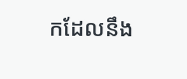កដែលនឹង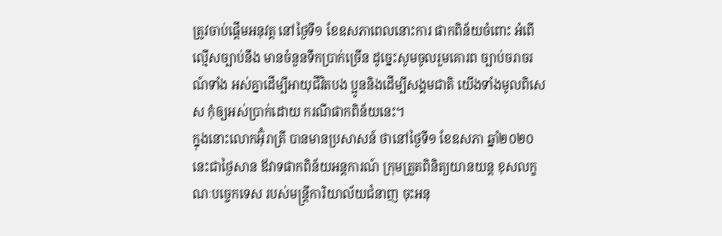ត្រូវចាប់ផ្តើមអនុវត្ត នៅថ្ងៃទី១ ខែឧសភាពេលនោះការ ផាកពិន័យចំពោះ អំពើល្មើសច្បាប់នឹង មានចំនួនទឹកប្រាក់ច្រើន ដូច្នេះសូមចូលរួមគោរព ច្បាប់ចរាចរណ៍ទាំង អស់គ្នាដើម្បីអាយុជីវិតបង ប្អូននិងដើម្បីសង្គមជាតិ យើងទាំងមូលពិសេស កុំឲ្យអស់ប្រាក់ដោយ ករណីផាកពិន័យនេះ។
ក្នុងនោះលោកអ៊ុំរាត្រី បានមានប្រសាសន៍ ថានៅថ្ងៃទី១ ខែឧសភា ឆ្នាំ២០២០នេះជាថ្ងៃសាន ឪវាទផាកពិន័យអន្តការណ៍ ក្រុមត្រួតពិនិត្យយានយន្ត ខុសលក្ខណៈបច្ចេកទេស របស់មន្ត្រីការិយាល័យជំនាញ ចុះអនុ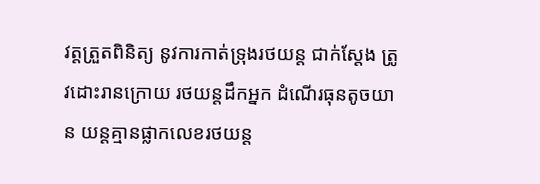វត្តត្រួតពិនិត្យ នូវការកាត់ទ្រុងរថយន្ត ជាក់ស្តែង ត្រូវដោះរានក្រោយ រថយន្តដឹកអ្នក ដំណើរធុនតូចយាន យន្តគ្មានផ្លាកលេខរថយន្ត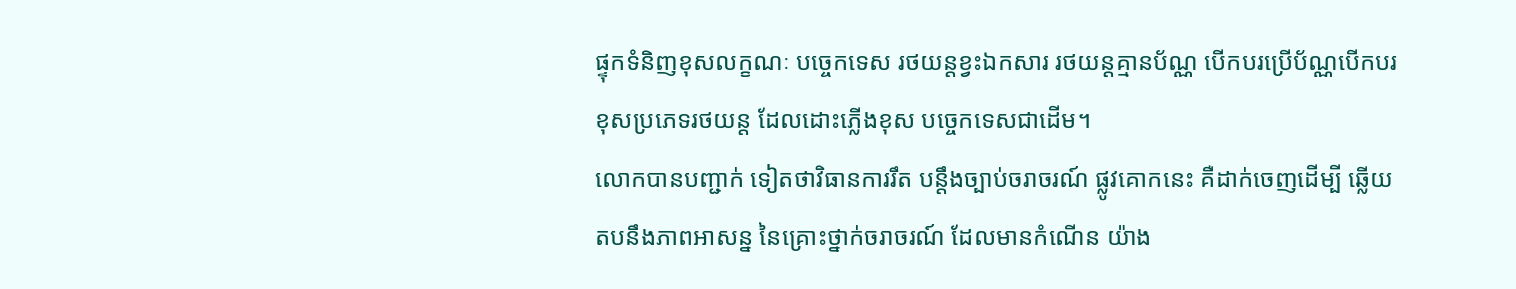ផ្ទុកទំនិញខុសលក្ខណៈ បច្ចេកទេស រថយន្តខ្វះឯកសារ រថយន្តគ្មានប័ណ្ណ បើកបរប្រើប័ណ្ណបើកបរ ខុសប្រភេទរថយន្ត ដែលដោះភ្លើងខុស បច្ចេកទេសជាដើម។
លោកបានបញ្ជាក់ ទៀតថាវិធានការរឹត បន្តឹងច្បាប់ចរាចរណ៍ ផ្លូវគោកនេះ គឺដាក់ចេញដើម្បី ឆ្លើយតបនឹងភាពអាសន្ន នៃគ្រោះថ្នាក់ចរាចរណ៍ ដែលមានកំណើន យ៉ាង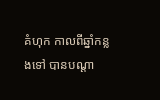គំហុក កាលពីឆ្នាំកន្លងទៅ បានបណ្ដា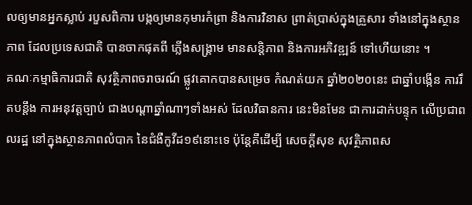លឲ្យមានអ្នកស្លាប់ របួសពិការ បង្កឲ្យមានកុមារកំព្រា និងការវិនាស ព្រាត់ប្រាស់ក្នុងគ្រួសារ ទាំងនៅក្នុងស្ថានភាព ដែលប្រទេសជាតិ បានចាកផុតពី ភ្លើងសង្គ្រាម មានសន្តិភាព និងការអភិវឌ្ឍន៍ ទៅហើយនោះ ។
គណៈកម្មាធិការជាតិ សុវត្ថិភាពចរាចរណ៍ ផ្លូវគោកបានសម្រេច កំណត់យក ឆ្នាំ២០២០នេះ ជាឆ្នាំបង្កើន ការរឹតបន្តឹង ការអនុវត្តច្បាប់ ជាងបណ្ដាឆ្នាំណាៗទាំងអស់ ដែលវិធានការ នេះមិនមែន ជាការដាក់បន្ទុក លើប្រជាពលរដ្ឋ នៅក្នុងស្ថានភាពលំបាក នៃជំងឺកូវីដ១៩នោះទេ ប៉ុន្តែគឺដើម្បី សេចក្ដីសុខ សុវត្ថិភាពស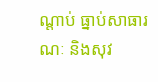ណ្ដាប់ ធ្នាប់សាធារណៈ និងសុវ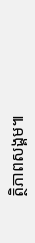ត្ថិភាពសង្គម៕